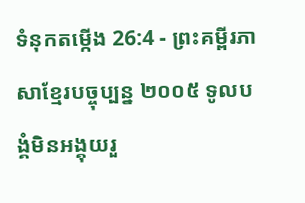ទំនុកតម្កើង 26:4 - ព្រះគម្ពីរភាសាខ្មែរបច្ចុប្បន្ន ២០០៥ ទូលបង្គំមិនអង្គុយរួ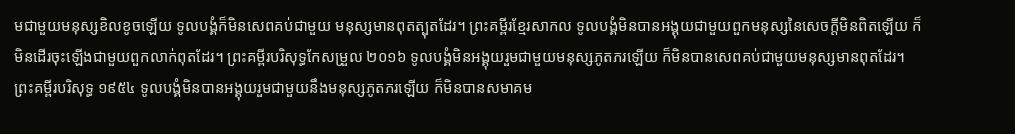មជាមួយមនុស្សខិលខូចឡើយ ទូលបង្គំក៏មិនសេពគប់ជាមួយ មនុស្សមានពុតត្បុតដែរ។ ព្រះគម្ពីរខ្មែរសាកល ទូលបង្គំមិនបានអង្គុយជាមួយពួកមនុស្សនៃសេចក្ដីមិនពិតឡើយ ក៏មិនដើរចុះឡើងជាមួយពួកលាក់ពុតដែរ។ ព្រះគម្ពីរបរិសុទ្ធកែសម្រួល ២០១៦ ទូលបង្គំមិនអង្គុយរួមជាមួយមនុស្សភូតភរឡើយ ក៏មិនបានសេពគប់ជាមួយមនុស្សមានពុតដែរ។ ព្រះគម្ពីរបរិសុទ្ធ ១៩៥៤ ទូលបង្គំមិនបានអង្គុយរួមជាមួយនឹងមនុស្សភូតភរឡើយ ក៏មិនបានសមាគម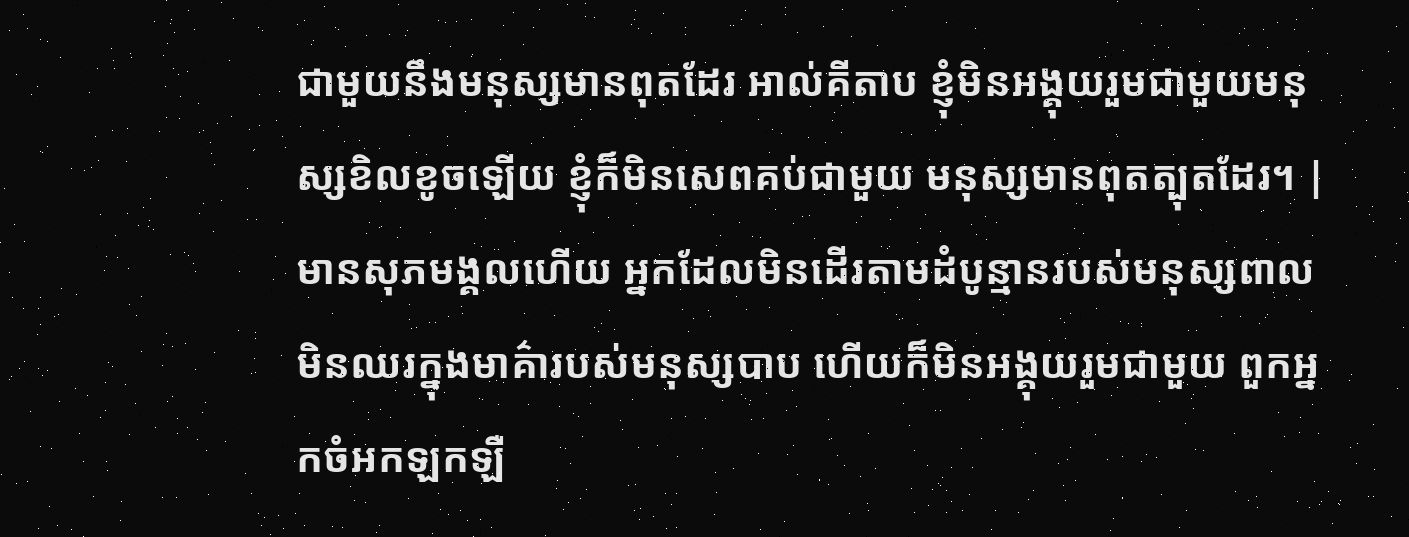ជាមួយនឹងមនុស្សមានពុតដែរ អាល់គីតាប ខ្ញុំមិនអង្គុយរួមជាមួយមនុស្សខិលខូចឡើយ ខ្ញុំក៏មិនសេពគប់ជាមួយ មនុស្សមានពុតត្បុតដែរ។ |
មានសុភមង្គលហើយ អ្នកដែលមិនដើរតាមដំបូន្មានរបស់មនុស្សពាល មិនឈរក្នុងមាគ៌ារបស់មនុស្សបាប ហើយក៏មិនអង្គុយរួមជាមួយ ពួកអ្នកចំអកឡកឡឺ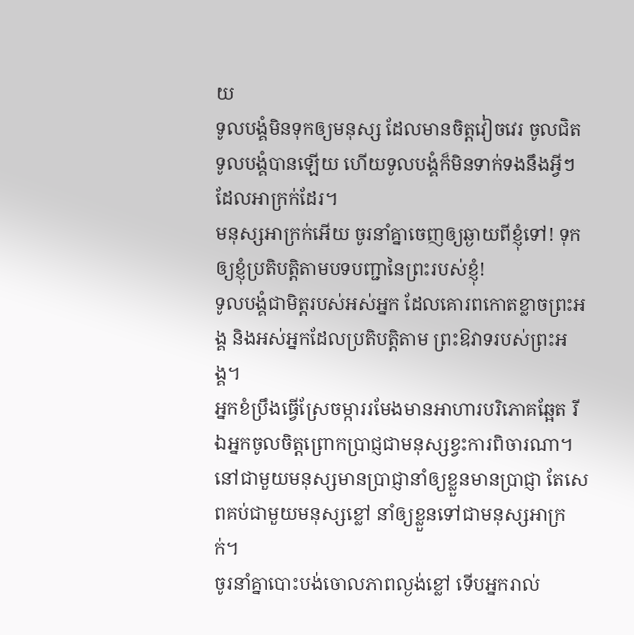យ
ទូលបង្គំមិនទុកឲ្យមនុស្ស ដែលមានចិត្តវៀចវេរ ចូលជិតទូលបង្គំបានឡើយ ហើយទូលបង្គំក៏មិនទាក់ទងនឹងអ្វីៗ ដែលអាក្រក់ដែរ។
មនុស្សអាក្រក់អើយ ចូរនាំគ្នាចេញឲ្យឆ្ងាយពីខ្ញុំទៅ! ទុកឲ្យខ្ញុំប្រតិបត្តិតាមបទបញ្ជានៃព្រះរបស់ខ្ញុំ!
ទូលបង្គំជាមិត្តរបស់អស់អ្នក ដែលគោរពកោតខ្លាចព្រះអង្គ និងអស់អ្នកដែលប្រតិបត្តិតាម ព្រះឱវាទរបស់ព្រះអង្គ។
អ្នកខំប្រឹងធ្វើស្រែចម្ការរមែងមានអាហារបរិភោគឆ្អែត រីឯអ្នកចូលចិត្តព្រោកប្រាជ្ញជាមនុស្សខ្វះការពិចារណា។
នៅជាមួយមនុស្សមានប្រាជ្ញានាំឲ្យខ្លួនមានប្រាជ្ញា តែសេពគប់ជាមួយមនុស្សខ្លៅ នាំឲ្យខ្លួនទៅជាមនុស្សអាក្រក់។
ចូរនាំគ្នាបោះបង់ចោលភាពល្ងង់ខ្លៅ ទើបអ្នករាល់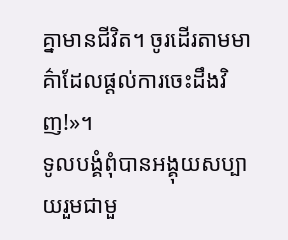គ្នាមានជីវិត។ ចូរដើរតាមមាគ៌ាដែលផ្ដល់ការចេះដឹងវិញ!»។
ទូលបង្គំពុំបានអង្គុយសប្បាយរួមជាមួ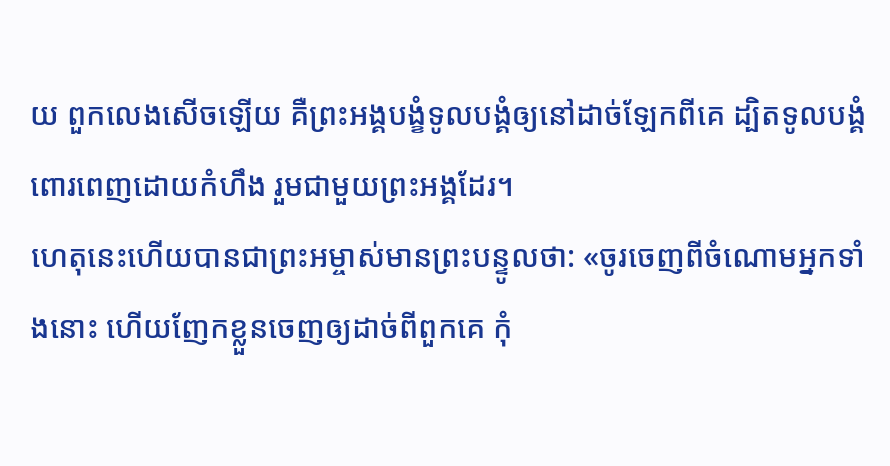យ ពួកលេងសើចឡើយ គឺព្រះអង្គបង្ខំទូលបង្គំឲ្យនៅដាច់ឡែកពីគេ ដ្បិតទូលបង្គំពោរពេញដោយកំហឹង រួមជាមួយព្រះអង្គដែរ។
ហេតុនេះហើយបានជាព្រះអម្ចាស់មានព្រះបន្ទូលថា: «ចូរចេញពីចំណោមអ្នកទាំងនោះ ហើយញែកខ្លួនចេញឲ្យដាច់ពីពួកគេ កុំ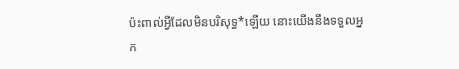ប៉ះពាល់អ្វីដែលមិនបរិសុទ្ធ*ឡើយ នោះយើងនឹងទទួលអ្នក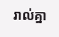រាល់គ្នា